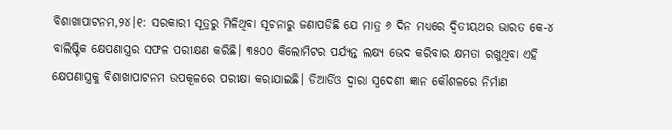ବିଶାଖାପାଟନମ,୨୪।୧: ସରକାରୀ ସୂତ୍ରରୁ ମିଳିଥିବା ସୂଚନାରୁ ଜଣାପଡିଛି ଯେ ମାତ୍ର ୬ ଦିନ ମଧ୍ୟରେ ଦ୍ୱିତୀୟଥର ଭାରତ କେ-୪ ବାଲିଷ୍ଟିକ କ୍ଷେପଣାସ୍ତ୍ରର ସଫଳ ପରୀକ୍ଷଣ କରିଛି। ୩୫୦୦ କିଲୋମିଟର ପର୍ଯ୍ୟନ୍ତ ଲକ୍ଷ୍ୟ ଭେଦ କରିବାର କ୍ଷମତା ରଖୁଥିବା ଏହି କ୍ଷେପଣାସ୍ତ୍ରକୁ ବିଶାଖାପାଟନମ ଉପକୂଳରେ ପରୀକ୍ଷା କରାଯାଇଛି। ଡିଆର୍ଡିଓ ଦ୍ୱାରା ସ୍ବଦେଶୀ ଜ୍ଞାନ କୌଶଳରେ ନିର୍ମାଣ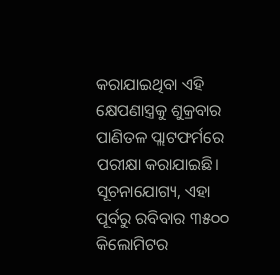କରାଯାଇଥିବା ଏହି କ୍ଷେପଣାସ୍ତ୍ରକୁ ଶୁକ୍ରବାର ପାଣିତଳ ପ୍ଲାଟଫର୍ମରେ ପରୀକ୍ଷା କରାଯାଇଛି। ସୂଚନାଯୋଗ୍ୟ, ଏହା ପୂର୍ବରୁ ରବିବାର ୩୫୦୦ କିଲୋମିଟର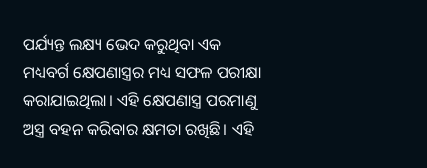ପର୍ଯ୍ୟନ୍ତ ଲକ୍ଷ୍ୟ ଭେଦ କରୁଥିବା ଏକ ମଧ୍ୟବର୍ଗ କ୍ଷେପଣାସ୍ତ୍ରର ମଧ୍ୟ ସଫଳ ପରୀକ୍ଷା କରାଯାଇଥିଲା। ଏହି କ୍ଷେପଣାସ୍ତ୍ର ପରମାଣୁ ଅସ୍ତ୍ର ବହନ କରିବାର କ୍ଷମତା ରଖିଛି। ଏହି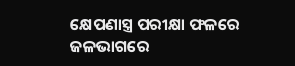କ୍ଷେପଣାସ୍ତ୍ର ପରୀକ୍ଷା ଫଳରେ ଜଳଭାଗରେ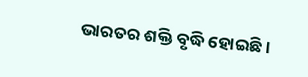ଭାରତର ଶକ୍ତି ବୃଦ୍ଧି ହୋଇଛି।